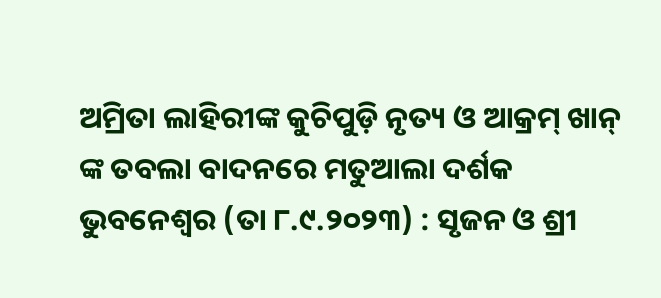ଅମ୍ରିତା ଲାହିରୀଙ୍କ କୁଚିପୁଡ଼ି ନୃତ୍ୟ ଓ ଆକ୍ରମ୍ ଖାନ୍ ଙ୍କ ତବଲା ବାଦନରେ ମତୁଆଲା ଦର୍ଶକ
ଭୁବନେଶ୍ୱର (ତା ୮.୯.୨୦୨୩) : ସୃଜନ ଓ ଶ୍ରୀ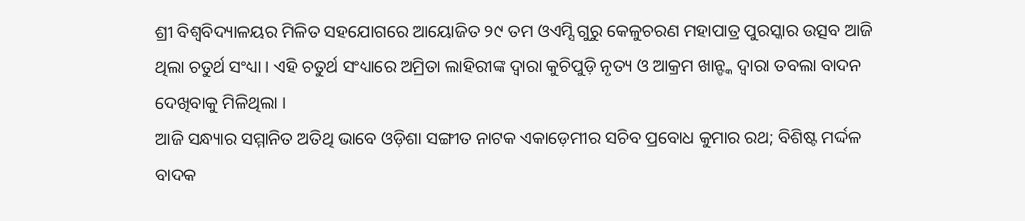ଶ୍ରୀ ବିଶ୍ୱବିଦ୍ୟାଳୟର ମିଳିତ ସହଯୋଗରେ ଆୟୋଜିତ ୨୯ ତମ ଓଏମ୍ସି ଗୁରୁ କେଳୁଚରଣ ମହାପାତ୍ର ପୁରସ୍କାର ଉତ୍ସବ ଆଜି ଥିଲା ଚତୁର୍ଥ ସଂଧ୍ୟା । ଏହି ଚତୁର୍ଥ ସଂଧ୍ୟାରେ ଅମ୍ରିତା ଲାହିରୀଙ୍କ ଦ୍ୱାରା କୁଚିପୁଡ଼ି ନୃତ୍ୟ ଓ ଆକ୍ରମ ଖାନ୍ଙ୍କ ଦ୍ୱାରା ତବଲା ବାଦନ ଦେଖିବାକୁ ମିଳିଥିଲା ।
ଆଜି ସନ୍ଧ୍ୟାର ସମ୍ମାନିତ ଅତିଥି ଭାବେ ଓଡ଼ିଶା ସଙ୍ଗୀତ ନାଟକ ଏକାଡ଼େମୀର ସଚିବ ପ୍ରବୋଧ କୁମାର ରଥ; ବିଶିଷ୍ଟ ମର୍ଦ୍ଦଳ ବାଦକ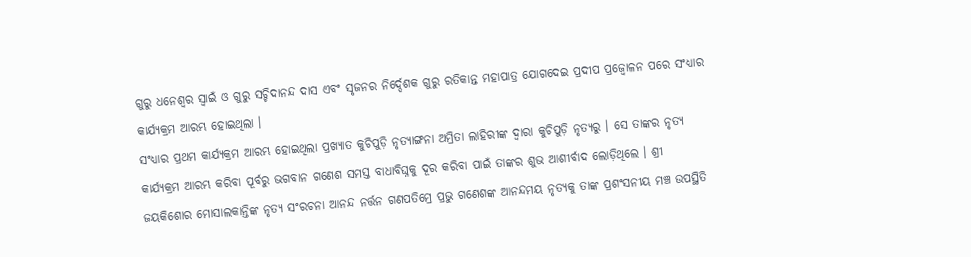ଗୁରୁ ଧନେଶ୍ୱର ସ୍ୱାଇଁ ଓ ଗୁରୁ ସଚ୍ଚିଦାନନ୍ଦ ଦାସ ଏବଂ ସୃଜନର ନିର୍ଦ୍ଦେଶକ ଗୁରୁ ରତିକାନ୍ତ ମହାପାତ୍ର ଯୋଗଦେଇ ପ୍ରଦୀପ ପ୍ରଜ୍ୱୋଳନ ପରେ ସଂଧ୍ୟାର କାର୍ଯ୍ୟକ୍ରମ ଆରମ୍ଭ ହୋଇଥିଲା ।
ସଂଧ୍ୟାର ପ୍ରଥମ କାର୍ଯ୍ୟକ୍ରମ ଆରମ୍ଭ ହୋଇଥିଲା ପ୍ରଖ୍ୟାତ କୁଚିପୁଡ଼ି ନୃତ୍ୟାଙ୍ଗନା ଅମ୍ରିତା ଲାହିରୀଙ୍କ ଦ୍ୱାରା କୁଚିପୁଡ଼ି ନୃତ୍ୟରୁ । ସେ ତାଙ୍କର ନୃତ୍ୟ କାର୍ଯ୍ୟକ୍ରମ ଆରମ୍ଭ କରିବା ପୂର୍ବରୁ ଭଗବାନ ଗଣେଶ ସମସ୍ତ ବାଧାବିଘ୍ନକୁ ଦୂର କରିବା ପାଇଁ ତାଙ୍କର ଶୁଭ ଆଶୀର୍ବାଦ ଲୋଡ଼ିଥିଲେ । ଶ୍ରୀ ଜୟକିଶୋର ମୋସାଲକାନ୍ତିଙ୍କ ନୃତ୍ୟ ସଂରଚନା ଆନନ୍ଦ ନର୍ତ୍ତନ ଗଣପତିମ୍ରେ ପ୍ରଭୁ ଗଣେଶଙ୍କ ଆନନ୍ଦମୟ ନୃତ୍ୟକୁ ତାଙ୍କ ପ୍ରଶଂସନୀୟ ମଞ୍ଚ ଉପସ୍ଥିତି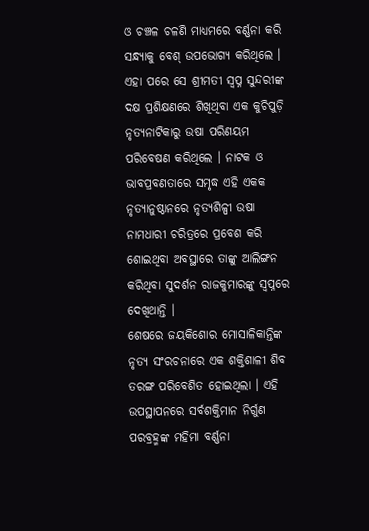ଓ ଚଞ୍ଚଳ ଚଳଣି ମାଧ୍ୟମରେ ବର୍ଣ୍ଣନା କରି ସନ୍ଧ୍ୟାକୁ ବେଶ୍ ଉପଭୋଗ୍ୟ କରିଥିଲେ ।
ଏହା ପରେ ସେ ଶ୍ରୀମତୀ ସ୍ୱପ୍ନ ସୁନ୍ଦରୀଙ୍କ ଦକ୍ଷ ପ୍ରଶିକ୍ଷଣରେ ଶିଖିଥିବା ଏକ କୁଚିପୁଡ଼ି ନୃତ୍ୟନାଟିକାରୁ ଉଷା ପରିଣୟମ ପରିବେଷଣ କରିଥିଲେ । ନାଟକ ଓ ଭାବପ୍ରବଣତାରେ ସମୃଦ୍ଧ ଏହି ଏକକ ନୃତ୍ୟାନୁଷ୍ଠାନରେ ନୃତ୍ୟଶିଳ୍ପୀ ଉଷା ନାମଧାରୀ ଚରିତ୍ରରେ ପ୍ରବେଶ କରି ଶୋଇଥିବା ଅବସ୍ଥାରେ ତାଙ୍କୁ ଆଲିଙ୍ଗନ କରିଥିବା ସୁଦର୍ଶନ ରାଜକୁମାରଙ୍କୁ ସ୍ୱପ୍ନରେ ଦେଖିଥାନ୍ତି ।
ଶେଷରେ ଜୟକିଶୋର ମୋସାଳିକାନ୍ତିଙ୍କ ନୃତ୍ୟ ସଂରଚନାରେ ଏକ ଶକ୍ତିଶାଳୀ ଶିବ ତରଙ୍ଗ ପରିବେଶିତ ହୋଇଥିଲା । ଏହି ଉପସ୍ଥାପନରେ ସର୍ବଶକ୍ତିମାନ ନିର୍ଗୁଣ ପରବ୍ରହ୍ମଙ୍କ ମହିମା ବର୍ଣ୍ଣନା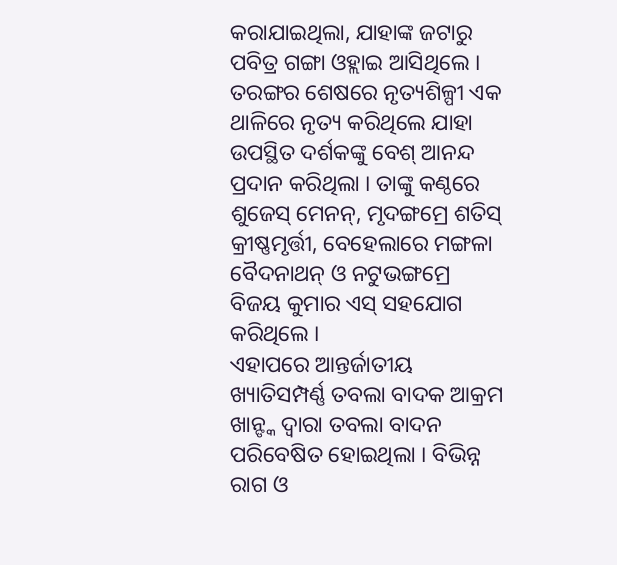କରାଯାଇଥିଲା, ଯାହାଙ୍କ ଜଟାରୁ ପବିତ୍ର ଗଙ୍ଗା ଓହ୍ଲାଇ ଆସିଥିଲେ । ତରଙ୍ଗର ଶେଷରେ ନୃତ୍ୟଶିଳ୍ପୀ ଏକ ଥାଳିରେ ନୃତ୍ୟ କରିଥିଲେ ଯାହା ଉପସ୍ଥିତ ଦର୍ଶକଙ୍କୁ ବେଶ୍ ଆନନ୍ଦ ପ୍ରଦାନ କରିଥିଲା । ତାଙ୍କୁ କଣ୍ଠରେ ଶୁଜେସ୍ ମେନନ୍, ମୃଦଙ୍ଗମ୍ରେ ଶତିସ୍ କ୍ରୀଷ୍ଣମୃର୍ତ୍ତୀ, ବେହେଲାରେ ମଙ୍ଗଳା ବୈଦନାଥନ୍ ଓ ନଟୁଭଙ୍ଗମ୍ରେ ବିଜୟ କୁମାର ଏସ୍ ସହଯୋଗ କରିଥିଲେ ।
ଏହାପରେ ଆନ୍ତର୍ଜାତୀୟ ଖ୍ୟାତିସମ୍ପର୍ଣ୍ଣ ତବଲା ବାଦକ ଆକ୍ରମ ଖାନ୍ଙ୍କ ଦ୍ୱାରା ତବଲା ବାଦନ ପରିବେଷିତ ହୋଇଥିଲା । ବିଭିନ୍ନ ରାଗ ଓ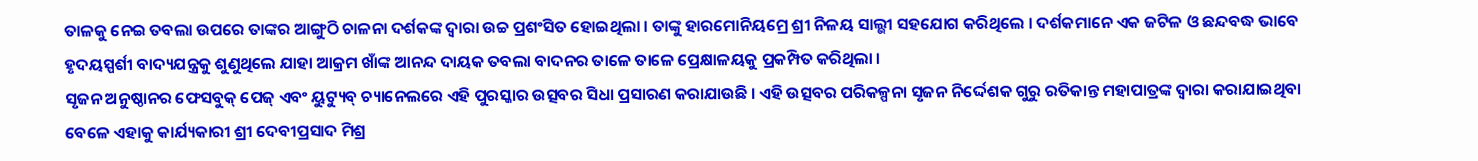ତାଳକୁ ନେଇ ତବଲା ଉପରେ ତାଙ୍କର ଆଙ୍ଗୁଠି ଚାଳନା ଦର୍ଶକଙ୍କ ଦ୍ୱାରା ଉଚ୍ଚ ପ୍ରଶଂସିତ ହୋଇଥିଲା । ତାଙ୍କୁ ହାରମୋନିୟମ୍ରେ ଶ୍ରୀ ନିଳୟ ସାଲ୍ଭୀ ସହଯୋଗ କରିଥିଲେ । ଦର୍ଶକମାନେ ଏକ ଜଟିଳ ଓ ଛନ୍ଦବଦ୍ଧ ଭାବେ ହୃଦୟସ୍ପର୍ଶୀ ବାଦ୍ୟଯନ୍ତ୍ରକୁ ଶୁଣୁଥିଲେ ଯାହା ଆକ୍ରମ ଖାଁଙ୍କ ଆନନ୍ଦ ଦାୟକ ତବଲା ବାଦନର ତାଳେ ତାଳେ ପ୍ରେକ୍ଷାଳୟକୁ ପ୍ରକମ୍ପିତ କରିଥିଲା ।
ସୃଜନ ଅନୁଷ୍ଠାନର ଫେସବୁକ୍ ପେଜ୍ ଏବଂ ୟୁଟ୍ୟୁବ୍ ଚ୍ୟାନେଲରେ ଏହି ପୁରସ୍କାର ଉତ୍ସବର ସିଧା ପ୍ରସାରଣ କରାଯାଉଛି । ଏହି ଉତ୍ସବର ପରିକଳ୍ପନା ସୃଜନ ନିର୍ଦ୍ଦେଶକ ଗୁରୁ ରତିକାନ୍ତ ମହାପାତ୍ରଙ୍କ ଦ୍ୱାରା କରାଯାଇଥିବା ବେଳେ ଏହାକୁ କାର୍ଯ୍ୟକାରୀ ଶ୍ରୀ ଦେବୀପ୍ରସାଦ ମିଶ୍ର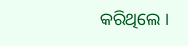କରିଥିଲେ ।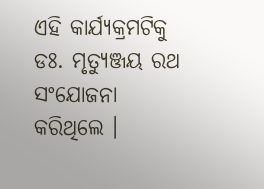ଏହି କାର୍ଯ୍ୟକ୍ରମଟିକୁ ଡଃ. ମୃତ୍ୟୁଞ୍ଜୟ ରଥ ସଂଯୋଜନା କରିଥିଲେ ।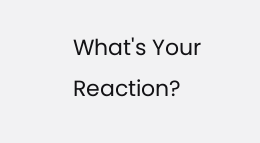What's Your Reaction?